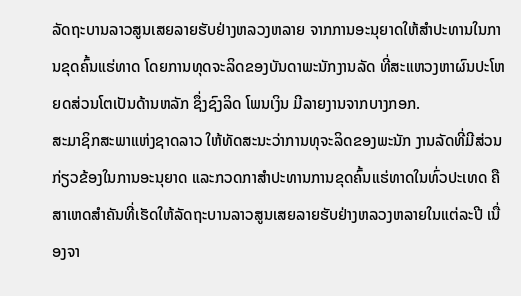ລັດຖະບານລາວສູນເສຍລາຍຮັບຢ່າງຫລວງຫລາຍ ຈາກການອະນຸຍາດໃຫ້ສຳປະທານໃນການຂຸດຄົ້ນແຮ່ທາດ ໂດຍການທຸດຈະລິດຂອງບັນດາພະນັກງານລັດ ທີ່ສະແຫວງຫາຜົນປະໂຫຍດສ່ວນໂຕເປັນດ້ານຫລັກ ຊຶ່ງຊົງລິດ ໂພນເງິນ ມີລາຍງານຈາກບາງກອກ.
ສະມາຊິກສະພາແຫ່ງຊາດລາວ ໃຫ້ທັດສະນະວ່າການທຸຈະລິດຂອງພະນັກ ງານລັດທີ່ມີສ່ວນກ່ຽວຂ້ອງໃນການອະນຸຍາດ ແລະກວດກາສຳປະທານການຂຸດຄົ້ນແຮ່ທາດໃນທົ່ວປະເທດ ຄືສາເຫດສຳຄັນທີ່ເຮັດໃຫ້ລັດຖະບານລາວສູນເສຍລາຍຮັບຢ່າງຫລວງຫລາຍໃນແຕ່ລະປີ ເນື່ອງຈາ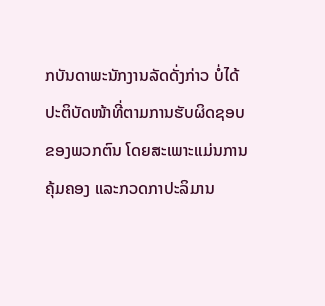ກບັນດາພະນັກງານລັດດັ່ງກ່າວ ບໍ່ໄດ້ປະຕິບັດໜ້າທີ່ຕາມການຮັບຜິດຊອບຂອງພວກຕົນ ໂດຍສະເພາະແມ່ນການຄຸ້ມຄອງ ແລະກວດກາປະລິມານ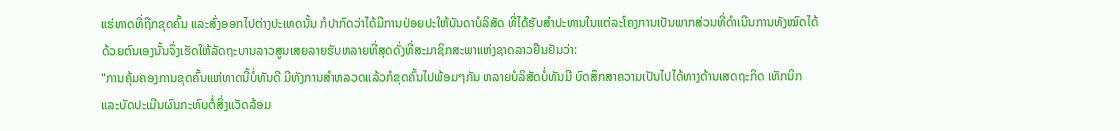ແຮ່ທາດທີ່ຖືກຂຸດຄົ້ນ ແລະສົ່ງອອກໄປຕ່າງປະເທດນັ້ນ ກໍປາກົດວ່າໄດ້ມີການປ່ອຍປະໃຫ້ບັນດາບໍລິສັດ ທີ່ໄດ້ຮັບສຳປະທານໃນແຕ່ລະໂຄງການເປັນພາກສ່ວນທີ່ດໍາເນີນການທັງໝົດໄດ້ດ້ວຍຕົນເອງນັ້ນຈຶ່ງເຮັດໃຫ້ລັດຖະບານລາວສູນເສຍລາຍຮັບຫລາຍທີ່ສຸດດັ່ງທີ່ສະມາຊິກສະພາແຫ່ງຊາດລາວຢືນຢັນວ່າ:
"ການຄຸ້ມຄອງການຂຸດຄົ້ນແຫ່ທາດນີ້ບໍ່ທັນດີ ມີທັງການສຳຫລວດແລ້ວກໍຂຸດຄົ້ນໄປພ້ອມໆກັນ ຫລາຍບໍລິສັດບໍ່ທັນມີ ບົດສຶກສາຄວາມເປັນໄປໄດ້ທາງດ້ານເສດຖະກິດ ເທັກນິກ ແລະບັດປະເມີນຜົນກະທົບຕໍ່ສິ່ງແວັດລ້ອມ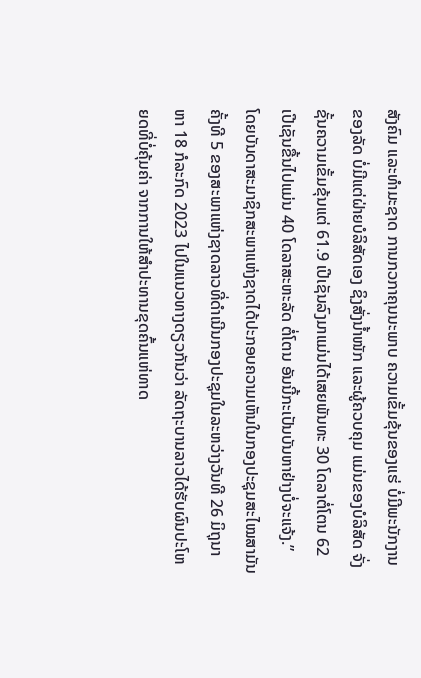ສັງຄົມ ແລະທຳມະຊາດ ການກວກາຄຸນນະພາບ ຄວາມເຂັ້ມຂຸ້ນຂອງແຮ່ ບໍ່ມີພະນັກງານຂອງລັດ ບໍ່ມີແຕ່ຝ່າຍບໍລິສັດເອງ ຊິງສັ່ງນໍ້າໜັກ ແລະຜູ້ຄວບຄຸມ ແມ່ນຂອງບໍລິສັດ ຈັ່ງຊັ້ນຄວາມເຂັ້ມຂຸ້ນແຕ່ 61.9 ເປີເຊັນລົງມາແມ່ນໄດ້ເສຍພັນທະ 30 ໂດລາຕໍ່ໂຕນ 62 ເປີເຊັນຂື້ນໄປແມ່ນ 40 ໂດລາສະຫະລັດ ຕໍ່ໂຕນ ອັນນີ້ກະເປັນບັນຫາຢ່າງບໍ່ຈະແຈ້ງ.”
ໂດຍບັນດາສະມາຊິກສະພາແຫ່ງຊາດໄດ້ປະກອບຄວາມເຫັນໃນກອງປະຊຸມສະໄໝສາມັນຄັ້ງທີ 5 ຂອງສະພາແຫ່ງຊາດລາວທີ່ດຳເນີນກອງປະຊຸມໃນລະຫວ່າງວັນທີ 26 ມິຖຸນາ ຫາ 18 ກໍລະກົດ 2023 ໄປໃນແນວທາງດຽວກັນວ່າ ລັດຖະບານລາວໄດ້ຮັບຜົນປະໂຫຍດທີ່ບໍ່ຄຸ້ມຄ່າ ຈາກການໃຫ້ສຳປະທານຂຸດຄົ້ນແຫ່ທາດ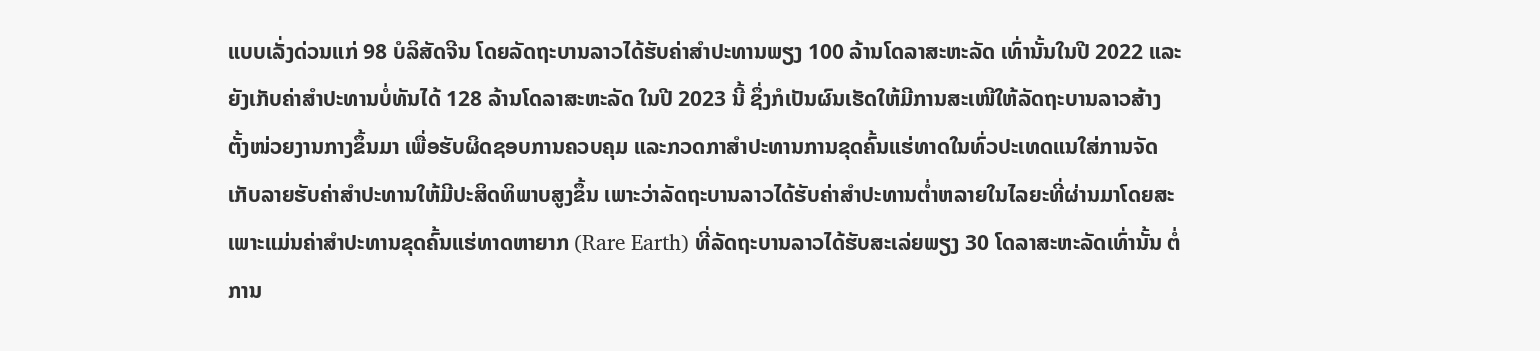ແບບເລັ່ງດ່ວນແກ່ 98 ບໍລິສັດຈີນ ໂດຍລັດຖະບານລາວໄດ້ຮັບຄ່າສຳປະທານພຽງ 100 ລ້ານໂດລາສະຫະລັດ ເທົ່ານັ້ນໃນປີ 2022 ແລະຍັງເກັບຄ່າສຳປະທານບໍ່ທັນໄດ້ 128 ລ້ານໂດລາສະຫະລັດ ໃນປີ 2023 ນີ້ ຊຶ່ງກໍເປັນຜົນເຮັດໃຫ້ມີການສະເໜີໃຫ້ລັດຖະບານລາວສ້າງຕັ້ງໜ່ວຍງານກາງຂຶ້ນມາ ເພື່ອຮັບຜິດຊອບການຄວບຄຸມ ແລະກວດກາສຳປະທານການຂຸດຄົ້ນແຮ່ທາດໃນທົ່ວປະເທດແນໃສ່ການຈັດເກັບລາຍຮັບຄ່າສຳປະທານໃຫ້ມີປະສິດທິພາບສູງຂຶ້ນ ເພາະວ່າລັດຖະບານລາວໄດ້ຮັບຄ່າສຳປະທານຕໍ່າຫລາຍໃນໄລຍະທີ່ຜ່ານມາໂດຍສະເພາະແມ່ນຄ່າສຳປະທານຂຸດຄົ້ນແຮ່ທາດຫາຍາກ (Rare Earth) ທີ່ລັດຖະບານລາວໄດ້ຮັບສະເລ່ຍພຽງ 30 ໂດລາສະຫະລັດເທົ່ານັ້ນ ຕໍ່ການ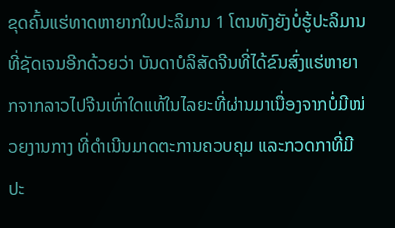ຂຸດຄົ້ນແຮ່ທາດຫາຍາກໃນປະລິມານ 1 ໂຕນທັງຍັງບໍ່ຮູ້ປະລິມານທີ່ຊັດເຈນອີກດ້ວຍວ່າ ບັນດາບໍລິສັດຈີນທີ່ໄດ້ຂົນສົ່ງແຮ່ຫາຍາກຈາກລາວໄປຈີນເທົ່າໃດແທ້ໃນໄລຍະທີ່ຜ່ານມາເນື່ອງຈາກບໍ່ມີໜ່ວຍງານກາງ ທີ່ດຳເນີນມາດຕະການຄວບຄຸມ ແລະກວດກາທີ່ມີປະ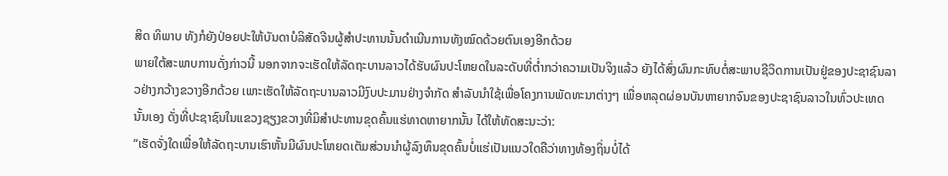ສິດ ທິພາບ ທັງກໍຍັງປ່ອຍປະໃຫ້ບັນດາບໍລິສັດຈີນຜູ້ສຳປະທານນັ້ນດຳເນີນການທັງໝົດດ້ວຍຕົນເອງອີກດ້ວຍ
ພາຍໃຕ້ສະພາບການດັ່ງກ່າວນີ້ ນອກຈາກຈະເຮັດໃຫ້ລັດຖະບານລາວໄດ້ຮັບຜົນປະໂຫຍດໃນລະດັບທີ່ຕໍ່າກວ່າຄວາມເປັນຈິງແລ້ວ ຍັງໄດ້ສົ່ງຜົນກະທົບຕໍ່ສະພາບຊີວິດການເປັນຢູ່ຂອງປະຊາຊົນລາວຢ່າງກວ້າງຂວາງອີກດ້ວຍ ເພາະເຮັດໃຫ້ລັດຖະບານລາວມີງົບປະມານຢ່າງຈຳກັດ ສຳລັບນຳໃຊ້ເພື່ອໂຄງການພັດທະນາຕ່າງໆ ເພື່ອຫລຸດຜ່ອນບັນຫາຍາກຈົນຂອງປະຊາຊົນລາວໃນທົ່ວປະເທດນັ້ນເອງ ດັ່ງທີ່ປະຊາຊົນໃນແຂວງຊຽງຂວາງທີ່ມິສຳປະທານຂຸດຄົ້ນແຮ່ທາດຫາຍາກນັ້ນ ໄດ້ໃຫ້ທັດສະນະວ່າ:
“ເຮັດຈັ່ງໃດເພື່ອໃຫ້ລັດຖະບານເຮົາຫັ້ນມີຜົນປະໂຫຍດເຕັມສ່ວນນຳຜູ້ລົງທຶນຂຸດຄົ້ນບໍ່ແຮ່ເປັນແນວໃດຄືວ່າທາງທ້ອງຖິ່ນບໍ່ໄດ້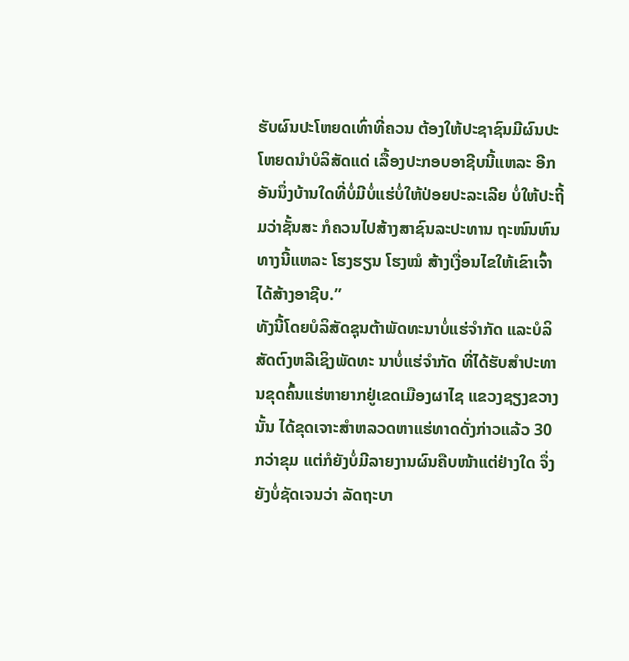ຮັບຜົນປະໂຫຍດເທົ່າທີ່ຄວນ ຕ້ອງໃຫ້ປະຊາຊົນມີຜົນປະໂຫຍດນຳບໍລິສັດແດ່ ເລື້ອງປະກອບອາຊີບນີ້ແຫລະ ອີກອັນນຶ່ງບ້ານໃດທີ່ບໍ່ມີບໍ່ແຮ່ບໍ່ໃຫ້ປ່ອຍປະລະເລີຍ ບໍ່ໃຫ້ປະຖີ້ມວ່າຊັ້ນສະ ກໍຄວນໄປສ້າງສາຊົນລະປະທານ ຖະໜົນຫົນທາງນີ້ແຫລະ ໂຮງຮຽນ ໂຮງໝໍ ສ້າງເງື່ອນໄຂໃຫ້ເຂົາເຈົ້າໄດ້ສ້າງອາຊີບ.”
ທັງນີ້ໂດຍບໍລິສັດຊຸນຕ້າພັດທະນາບໍ່ແຮ່ຈຳກັດ ແລະບໍລິສັດຕົງຫລີເຊິງພັດທະ ນາບໍ່ແຮ່ຈຳກັດ ທີ່ໄດ້ຮັບສຳປະທານຂຸດຄົ້ນແຮ່ຫາຍາກຢູ່ເຂດເມືອງຜາໄຊ ແຂວງຊຽງຂວາງນັ້ນ ໄດ້ຂຸດເຈາະສຳຫລວດຫາແຮ່ທາດດັ່ງກ່າວແລ້ວ 30 ກວ່າຂຸມ ແຕ່ກໍຍັງບໍ່ມີລາຍງານຜົນຄືບໜ້າແຕ່ຢ່າງໃດ ຈຶ່ງຍັງບໍ່ຊັດເຈນວ່າ ລັດຖະບາ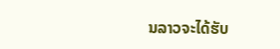ນລາວຈະໄດ້ຮັບ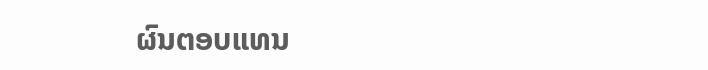ຜົນຕອບແທນ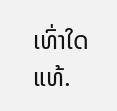ເທົ່າໃດແທ້.